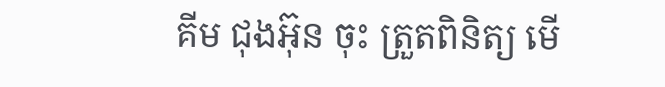គីម ជុងអ៊ុន ចុះ ត្រួតពិនិត្យ មើ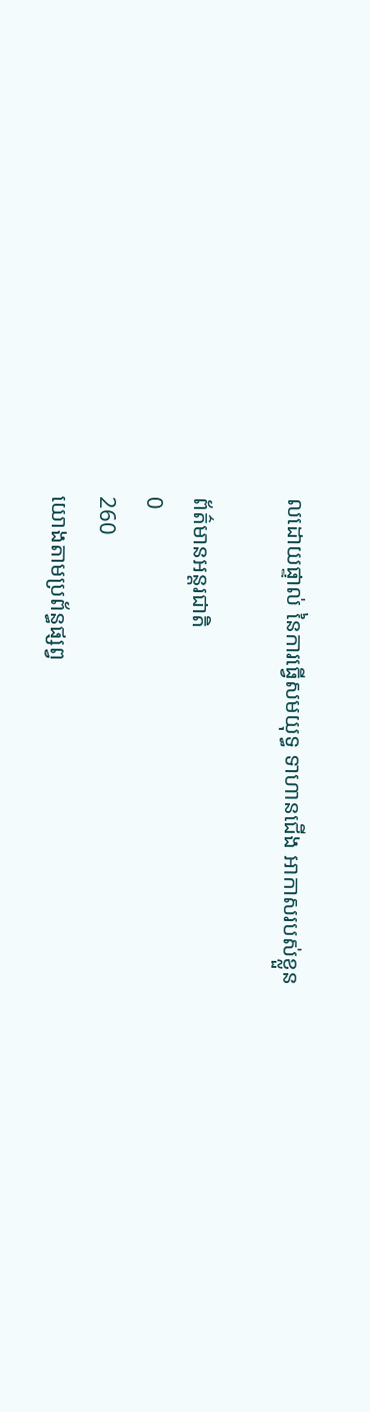លដោយផ្ទាល់ នៃការធ្វើសមយុទ្ធ ទាហានជើង អាកាសរបស់ខ្លួន

ព័ត៌មានអន្តរជាតិ
0
260
យោងតាមប្រព័ន្ធផ្សព្វ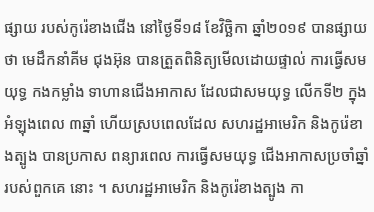ផ្សាយ របស់កូរ៉េខាងជើង នៅថ្ងៃទី១៨ ខែវិច្ឆិកា ឆ្នាំ២០១៩ បានផ្សាយថា មេដឹកនាំគីម ជុងអ៊ុន បានត្រួតពិនិត្យមើលដោយផ្ទាល់ ការធ្វើសមយុទ្ធ កងកម្លាំង ទាហានជើងអាកាស ដែលជាសមយុទ្ធ លើកទី២ ក្នុងអំឡុងពេល ៣ឆ្នាំ ហើយស្របពេលដែល សហរដ្ឋអាមេរិក និងកូរ៉េខាងត្បូង បានប្រកាស ពន្យារពេល ការធ្វើសមយុទ្ធ ជើងអាកាសប្រចាំឆ្នាំ របស់ពួកគេ នោះ ។ សហរដ្ឋអាមេរិក និងកូរ៉េខាងត្បូង កា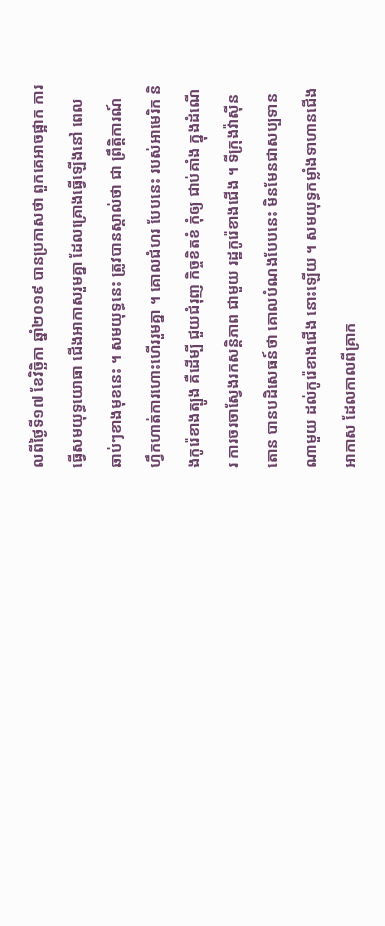លពីថ្ងៃទី១៧ ខែវិច្ឆិកា ឆ្នាំ២០១៩ បានប្រកាសថា ពួកគេអាចផ្អាក ការធ្វើសមយុទ្ធយោធា ជើងអាកាសរួមគ្នា ដែលគ្រោងធ្វើឡើងនៅ ពេលឆាប់ៗខាងមុខនេះ ។ សមយុទ្ធនេះ ត្រូវបានស្គាល់ថា ជា ព្រឹត្តិការណ៍ ហ្វឹកហាត់ការហោះហើររួមគ្នា ។ គោលជំហរ បែបនេះ របស់អាមេរិក និងកូរ៉េខាងត្បូង គឺដើម្បី ជួយជំរុញ កិច្ចខិតខំ កុំឲ្យ ជាប់គាំង ក្នុងដំណើរ ការចរចាស្វែងរកសន្តិភាព ជាមួយ រដ្ឋកូរ៉េខាងជើង ។ ទីក្រុងវ៉ាស៊ីនតោន បានបដិសេធន៍ថា គោលបំណងបែបនេះ មិនមែនជាសប្បទាន ណាមួយ ដល់កូរ៉េខាងជើង នោះឡើយ ។ សមយុទ្ធកម្លាំងទាហានជើង អាកាស ដែលកាលពីគ្រាក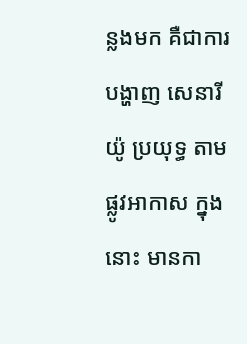ន្លងមក គឺជាការបង្ហាញ សេនារីយ៉ូ ប្រយុទ្ធ តាមផ្លូវអាកាស ក្នុងនោះ មានកា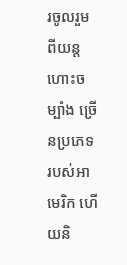រចូលរួម ពីយន្តហោះចម្បាំង ច្រើនប្រភេទ របស់អាមេរិក ហើយនិ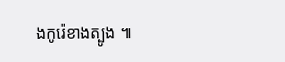ងកូរ៉េខាងត្បូង ៕